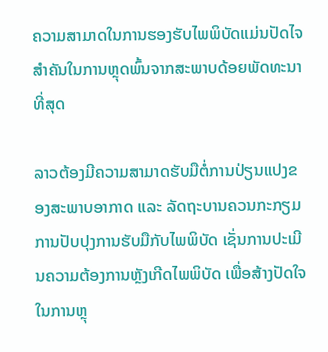ຄວາມສາມາດໃນການຮອງຮັບໄພພິບັດແມ່ນປັດໄຈສຳຄັນໃນການຫຼຸດພົ້ນຈາກສະພາບດ້ອຍພັດທະນາທີ່ສຸດ

ລາວຕ້ອງມີຄວາມສາມາດຮັບມືຕໍ່ການປ່ຽນແປງຂອງສະພາບອາກາດ ແລະ ລັດຖະບານຄວນກະກຽມການປັບປຸງການຮັບມືກັບໄພພິບັດ ເຊັ່ນການປະເມີນຄວາມຕ້ອງການຫຼັງເກີດໄພພິບັດ ເພື່ອສ້າງປັດໃຈໃນການຫຼຸ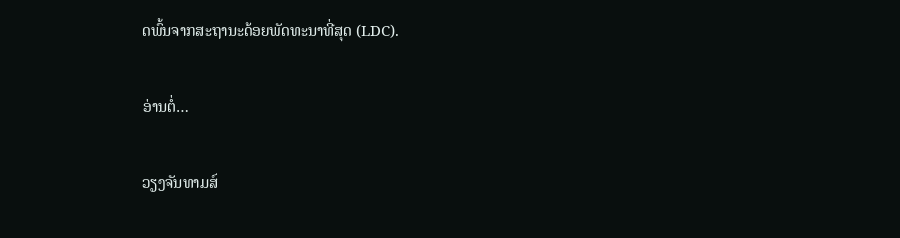ດພົ້ນຈາກສະຖານະດ້ອຍພັດທະນາທີ່ສຸດ (LDC).

ອ່ານຕໍ່…

ວຽງຈັນທາມສ໌